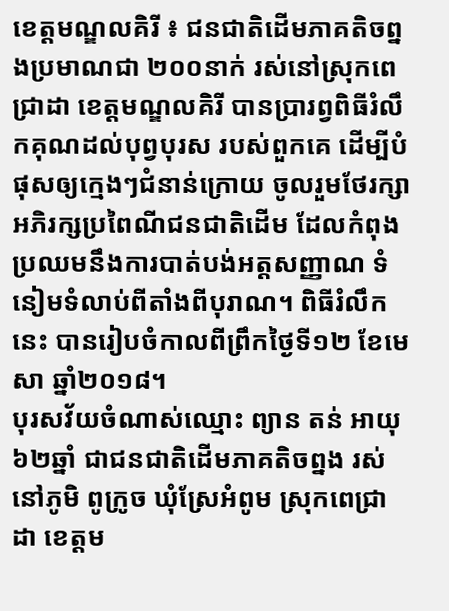ខេត្តមណ្ឌលគិរី ៖ ជនជាតិដើមភាគតិចព្នងប្រមាណជា ២០០នាក់ រស់នៅស្រុកពេជ្រាដា ខេត្តមណ្ឌលគិរី បានប្រារព្វពិធីរំលឹកគុណដល់បុព្វបុរស របស់ពួកគេ ដើម្បីបំផុសឲ្យក្មេងៗជំនាន់ក្រោយ ចូលរួមថែរក្សាអភិរក្សប្រពៃណីជនជាតិដើម ដែលកំពុងប្រឈមនឹងការបាត់បង់អត្តសញ្ញាណ ទំនៀមទំលាប់ពីតាំងពីបុរាណ។ ពិធីរំលឹកនេះ បានរៀបចំកាលពីព្រឹកថ្ងៃទី១២ ខែមេសា ឆ្នាំ២០១៨។
បុរសវ័យចំណាស់ឈ្មោះ ព្យាន តន់ អាយុ៦២ឆ្នាំ ជាជនជាតិដើមភាគតិចព្នង រស់នៅភូមិ ពូក្រូច ឃុំស្រែអំពូម ស្រុកពេជ្រាដា ខេត្តម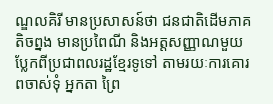ណ្ឌលគិរី មានប្រសាសន៍ថា ជនជាតិដើមភាគតិចព្នង មានប្រពៃណី និងអត្តសញ្ញាណមួយប្លែកពីប្រជាពលរដ្ឋខ្មែរទូទៅ តាមរយៈការគោរពចាស់ទុំ អ្នកតា ព្រៃ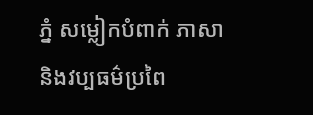ភ្នំ សម្លៀកបំពាក់ ភាសា និងវប្បធម៌ប្រពៃ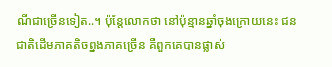ណីជាច្រើនទៀត..។ ប៉ុន្តែលោកថា នៅប៉ុន្មានឆ្នាំចុងក្រោយនេះ ជនជាតិដើមភាគតិចព្នងភាគច្រើន គឺពួកគេបានផ្លាស់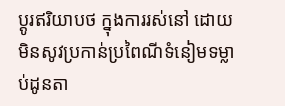ប្តូរឥរិយាបថ ក្នុងការរស់នៅ ដោយមិនសូវប្រកាន់ប្រពៃណីទំនៀមទម្លាប់ដូនតា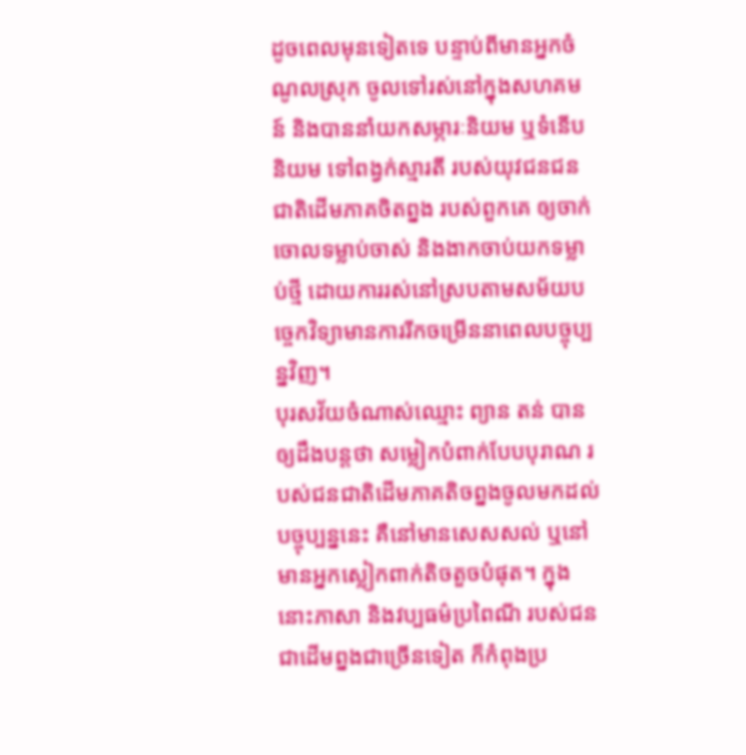ដូចពេលមុនទៀតទេ បន្ទាប់ពីមានអ្នកចំណូលស្រុក ចូលទៅរស់នៅក្នុងសហគមន៍ និងបាននាំយកសម្ភារៈនិយម ឬទំនើប និយម ទៅពង្វក់ស្មារតី របស់យុវជនជនជាតិដើមភាគចិតព្នង របស់ពួកគេ ឲ្យចាក់ចោលទម្លាប់ចាស់ និងងាកចាប់យកទម្លាប់ថ្មី ដោយការរស់នៅស្របតាមសម័យបច្ចេកវិទ្យាមានការរីកចម្រើននាពេលបច្ចុប្បន្នវិញ។
បុរសវ័យចំណាស់ឈ្មោះ ព្យាន តន់ បានឲ្យដឹងបន្តថា សម្លៀកបំពាក់បែបបុរាណ របស់ជនជាតិដើមភាគតិចព្នងចូលមកដល់បច្ចុប្បន្ននេះ គឺនៅមានសេសសល់ ឬនៅមានអ្នកស្លៀកពាក់តិចតួចបំផុត។ ក្នុងនោះភាសា និងវប្បធម៌ប្រពៃណី របស់ជនជាដើមព្នងជាច្រើនទៀត ក៏កំពុងប្រ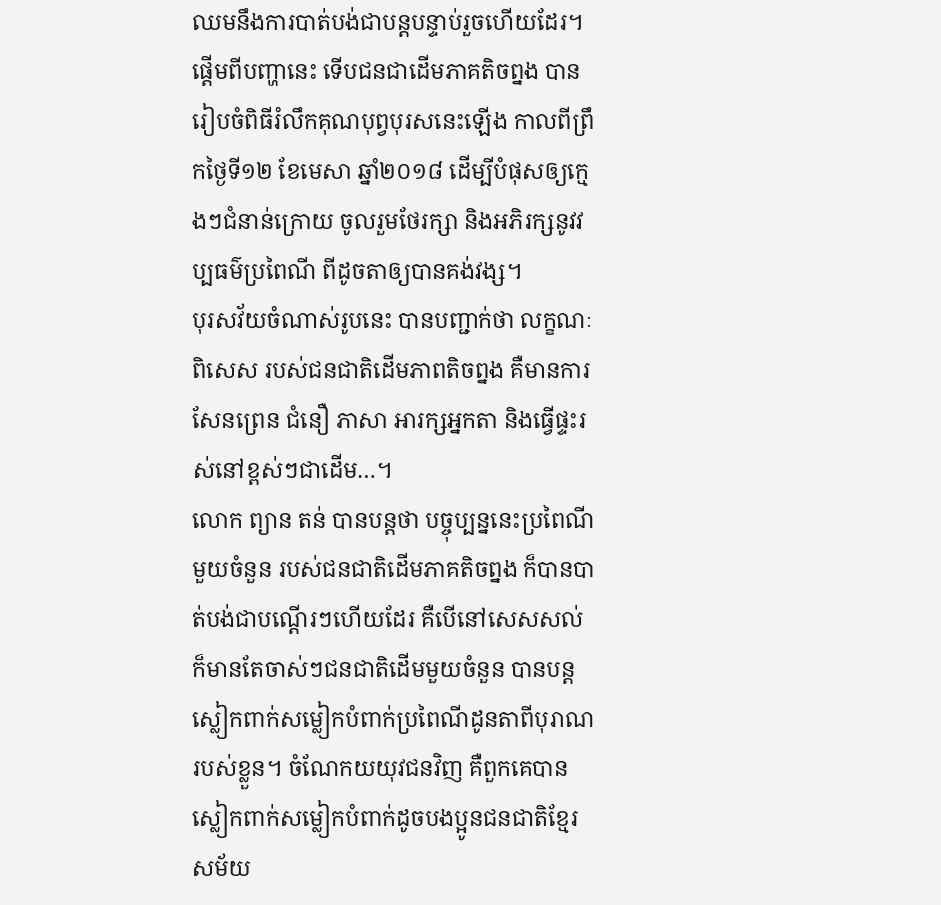ឈមនឹងការបាត់បង់ជាបន្តបន្ទាប់រួចហើយដែរ។ ផ្តើមពីបញ្ហានេះ ទើបជនជាដើមភាគតិចព្នង បានរៀបចំពិធីរំលឹកគុណបុព្វបុរសនេះឡើង កាលពីព្រឹកថ្ងៃទី១២ ខែមេសា ឆ្នាំ២០១៨ ដើម្បីបំផុសឲ្យក្មេងៗជំនាន់ក្រោយ ចូលរួមថែរក្សា និងអភិរក្សនូវវប្បធម៌ប្រពៃណី ពីដូចតាឲ្យបានគង់វង្ស។
បុរសវ័យចំណាស់រូបនេះ បានបញ្ជាក់ថា លក្ខណៈពិសេស របស់ជនជាតិដើមភាពតិចព្នង គឺមានការសែនព្រេន ជំនឿ ភាសា អារក្សអ្នកតា និងធ្វើផ្ទះរស់នៅខ្ពស់ៗជាដើម…។
លោក ព្យាន តន់ បានបន្តថា បច្ចុប្បន្ននេះប្រពៃណីមួយចំនួន របស់ជនជាតិដើមភាគតិចព្នង ក៏បានបាត់បង់ជាបណ្តើរៗហើយដែរ គឺបើនៅសេសសល់ ក៏មានតែចាស់ៗជនជាតិដើមមួយចំនួន បានបន្តស្លៀកពាក់សម្លៀកបំពាក់ប្រពៃណីដូនតាពីបុរាណ របស់ខ្លួន។ ចំណែកយយុវជនវិញ គឺពួកគេបានស្លៀកពាក់សម្លៀកបំពាក់ដូចបងប្អូនជនជាតិខ្មែរសម័យ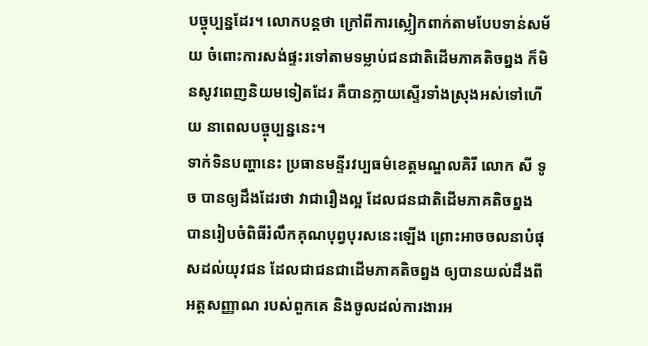បច្ចុប្បន្នដែរ។ លោកបន្តថា ក្រៅពីការស្លៀកពាក់តាមបែបទាន់សម័យ ចំពោះការសង់ផ្ទះរទៅតាមទម្លាប់ជនជាតិដើមភាគតិចព្នង ក៏មិនសូវពេញនិយមទៀតដែរ គឺបានក្លាយស្ទើរទាំងស្រុងអស់ទៅហើយ នាពេលបច្ចុប្បន្ននេះ។
ទាក់ទិនបញ្ហានេះ ប្រធានមន្ទីរវប្បធម៌ខេត្តមណ្ឌលគិរី លោក សី ទូច បានឲ្យដឹងដែរថា វាជារឿងល្អ ដែលជនជាតិដើមភាគតិចព្នង បានរៀបចំពិធីរំលឹកគុណបុព្វបុរសនេះឡើង ព្រោះអាចចលនាបំផុសដល់យុវជន ដែលជាជនជាដើមភាគតិចព្នង ឲ្យបានយល់ដឹងពីអត្តសញ្ញាណ របស់ពួកគេ និងចូលដល់ការងារអ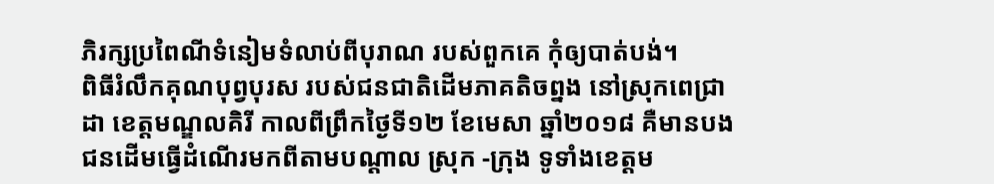ភិរក្សប្រពៃណីទំនៀមទំលាប់ពីបុរាណ របស់ពួកគេ កុំឲ្យបាត់បង់។
ពិធីរំលឹកគុណបុព្វបុរស របស់ជនជាតិដើមភាគតិចព្នង នៅស្រុកពេជ្រាដា ខេត្តមណ្ឌលគិរី កាលពីព្រឹកថ្ងៃទី១២ ខែមេសា ឆ្នាំ២០១៨ គឺមានបងជនដើមធ្វើដំណើរមកពីតាមបណ្ដាល ស្រុក -ក្រុង ទូទាំងខេត្តម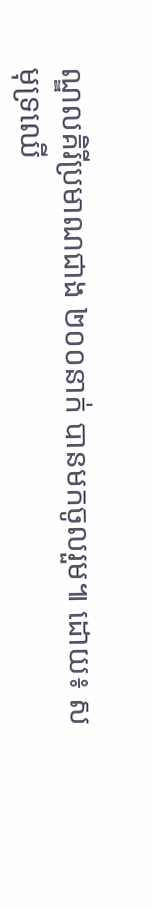ណ្ឌលគិរីប្រមាណជាង ២០០នាក់ បានមកចូលរួម៕ ដោយ៖ សមុទ្រឈើ